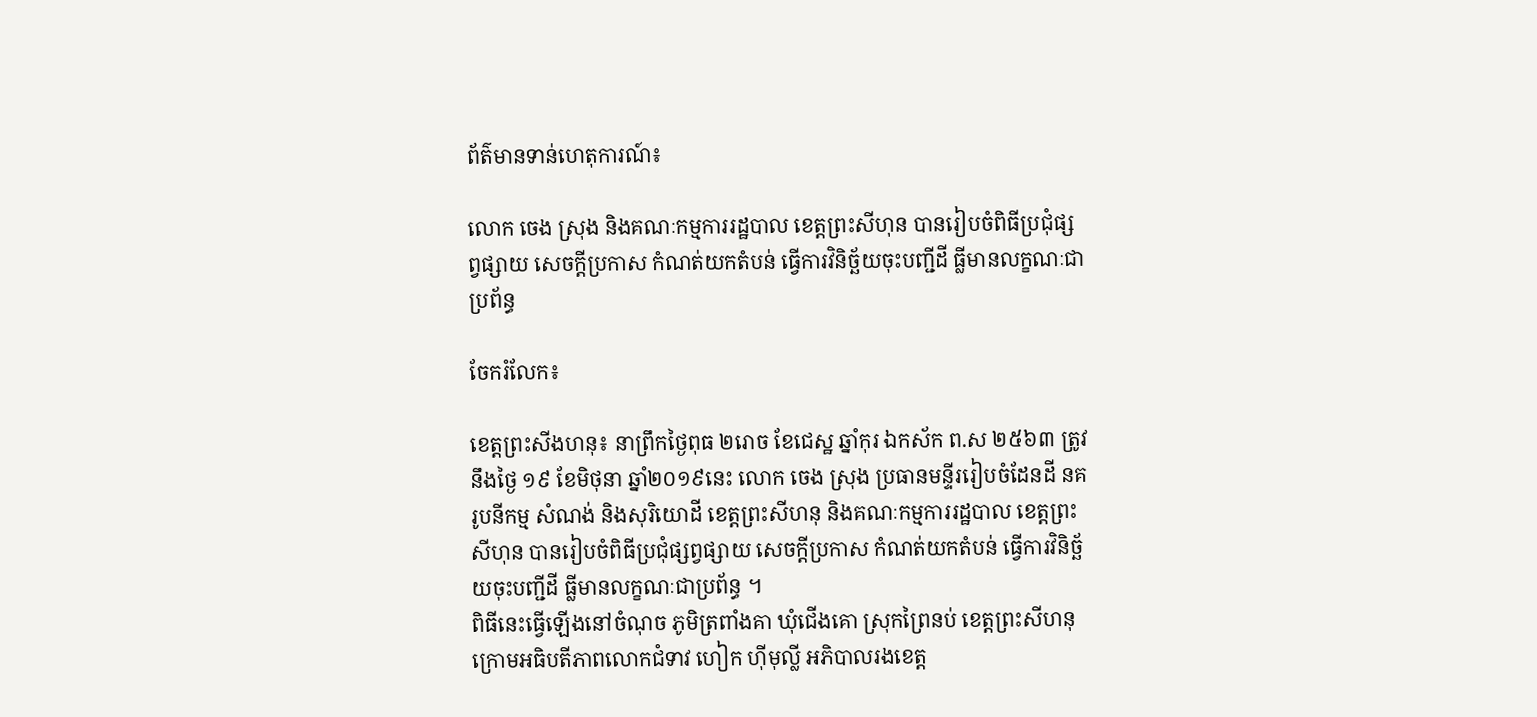ព័ត៌មានទាន់ហេតុការណ៍៖

លោក ចេង ស្រុង និងគណៈកម្មការរដ្ឋបាល ខេត្តព្រះសីហុន បានរៀបចំពិធីប្រជុំផ្សព្វផ្សាយ សេចក្តីប្រកាស កំណត់យកតំបន់ ធ្វើការវិនិច្ឆ័យចុះបញ្ជីដី ធ្លីមានលក្ខណៈជាប្រព័ន្ធ

ចែករំលែក៖

ខេត្តព្រះសីងហនុ៖ នាព្រឹកថ្ងៃពុធ ២រោច ខែជេស្ឋ ឆ្នាំកុរ ឯកស័ក ព.ស ២៥៦៣ ត្រូវនឹងថ្ងៃ ១៩ ខែមិថុនា ឆ្នាំ២០១៩នេះ លោក ចេង ស្រុង ប្រធានមន្ទីររៀបចំដែនដី នគរូបនីកម្ម សំណង់ និងសុរិយោដី ខេត្តព្រះសីហនុ និងគណៈកម្មការរដ្ឋបាល ខេត្តព្រះសីហុន បានរៀបចំពិធីប្រជុំផ្សព្វផ្សាយ សេចក្តីប្រកាស កំណត់យកតំបន់ ធ្វើការវិនិច្ឆ័យចុះបញ្ជីដី ធ្លីមានលក្ខណៈជាប្រព័ន្ធ ។
ពិធីនេះធ្វើឡើងនៅចំណុច ភូមិត្រពាំងគា ឃុំជើងគោ ស្រុកព្រៃនប់ ខេត្តព្រះសីហនុ ក្រោមអធិបតីភាពលោកជំទាវ ហៀក ហ៊ីមុល្លី អភិបាលរងខេត្ត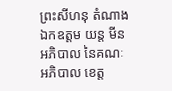ព្រះសីហនុ តំណាងឯកឧត្តម យន្ត មីន អភិបាល នៃគណៈអភិបាល ខេត្ត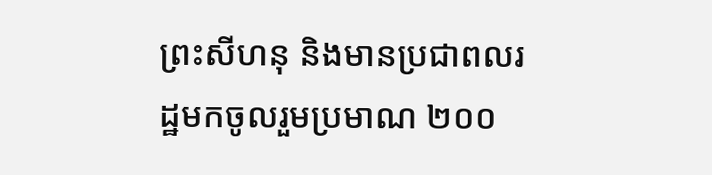ព្រះសីហនុ និងមានប្រជាពលរដ្ឋមកចូលរួមប្រមាណ ២០០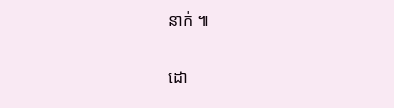នាក់ ៕

ដោ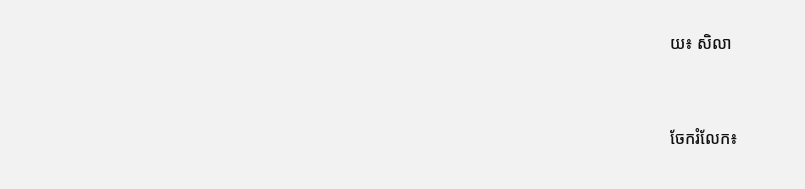យ៖ សិលា


ចែករំលែក៖